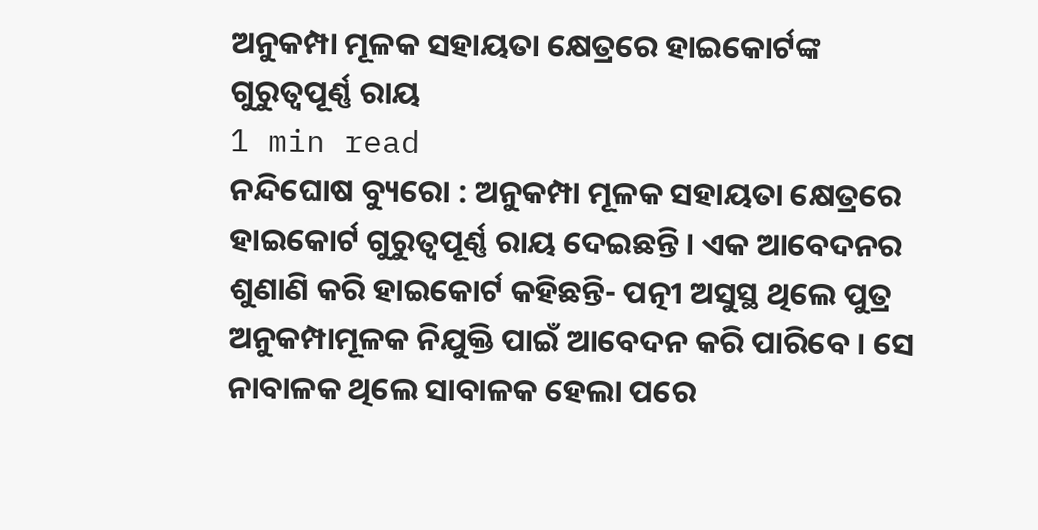ଅନୁକମ୍ପା ମୂଳକ ସହାୟତା କ୍ଷେତ୍ରରେ ହାଇକୋର୍ଟଙ୍କ ଗୁରୁତ୍ୱପୂର୍ଣ୍ଣ ରାୟ
1 min read
ନନ୍ଦିଘୋଷ ବ୍ୟୁରୋ : ଅନୁକମ୍ପା ମୂଳକ ସହାୟତା କ୍ଷେତ୍ରରେ ହାଇକୋର୍ଟ ଗୁରୁତ୍ୱପୂର୍ଣ୍ଣ ରାୟ ଦେଇଛନ୍ତି । ଏକ ଆବେଦନର ଶୁଣାଣି କରି ହାଇକୋର୍ଟ କହିଛନ୍ତି- ପତ୍ନୀ ଅସୁସ୍ଥ ଥିଲେ ପୁତ୍ର ଅନୁକମ୍ପାମୂଳକ ନିଯୁକ୍ତି ପାଇଁ ଆବେଦନ କରି ପାରିବେ । ସେ ନାବାଳକ ଥିଲେ ସାବାଳକ ହେଲା ପରେ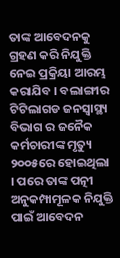ତାଙ୍କ ଆବେଦନକୁ ଗ୍ରହଣ କରି ନିଯୁକ୍ତି ନେଇ ପ୍ରକ୍ରିୟା ଆରମ୍ଭ କରାଯିବ । ବଲାଙ୍ଗୀର ଟିଟିଲାଗଡ ଜନସ୍ବାସ୍ଥ୍ୟ ବିଭାଗ ର ଜନୈକ କର୍ମଚାରୀଙ୍କ ମୃତ୍ୟୁ ୨୦୦୫ରେ ହୋଇଥିଲା । ପରେ ତାଙ୍କ ପତ୍ନୀ ଅନୁକମ୍ପାମୂଳକ ନିଯୁକ୍ତି ପାଇଁ ଆବେଦନ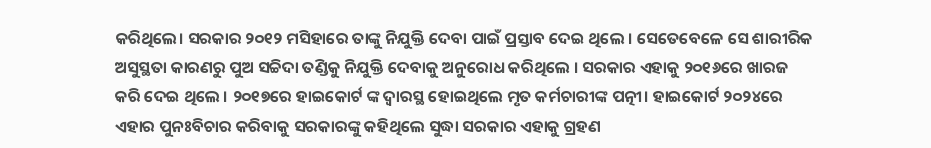କରିଥିଲେ। ସରକାର ୨୦୧୨ ମସିହାରେ ତାଙ୍କୁ ନିଯୁକ୍ତି ଦେବା ପାଇଁ ପ୍ରସ୍ତାବ ଦେଇ ଥିଲେ । ସେତେବେଳେ ସେ ଶାରୀରିକ ଅସୁସ୍ଥତା କାରଣରୁ ପୁଅ ସଚ୍ଚିଦା ତଣ୍ଡିକୁ ନିଯୁକ୍ତି ଦେବାକୁ ଅନୁରୋଧ କରିଥିଲେ । ସରକାର ଏହାକୁ ୨୦୧୬ରେ ଖାରଜ କରି ଦେଇ ଥିଲେ । ୨୦୧୭ରେ ହାଇକୋର୍ଟ ଙ୍କ ଦ୍ବାରସ୍ଥ ହୋଇଥିଲେ ମୃତ କର୍ମଚାରୀଙ୍କ ପତ୍ନୀ। ହାଇକୋର୍ଟ ୨୦୨୪ରେ ଏହାର ପୁନଃବିଚାର କରିବାକୁ ସରକାରଙ୍କୁ କହିଥିଲେ ସୁଦ୍ଧା ସରକାର ଏହାକୁ ଗ୍ରହଣ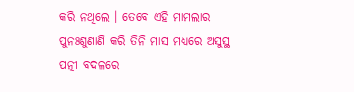କରି ନଥିଲେ । ତେବେ ଏହି ମାମଲାର ପୁନଃଶୁଣାଣି କରି ତିନି ମାସ ମଧ୍ୟରେ ଅସୁସ୍ଥ ପତ୍ନୀ ବଦଳରେ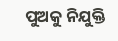ପୁଅକୁ ନିଯୁକ୍ତି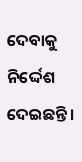ଦେବାକୁ ନିର୍ଦ୍ଦେଶ ଦେଇଛନ୍ତି ।